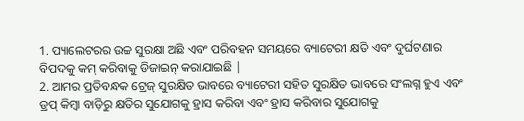1. ପ୍ୟାଲେଟରର ଉଚ୍ଚ ସୁରକ୍ଷା ଅଛି ଏବଂ ପରିବହନ ସମୟରେ ବ୍ୟାଟେରୀ କ୍ଷତି ଏବଂ ଦୁର୍ଘଟଣାର ବିପଦକୁ କମ୍ କରିବାକୁ ଡିଜାଇନ୍ କରାଯାଇଛି |
2. ଆମର ପ୍ରତିବନ୍ଧକ ଟ୍ରେଜ୍ ସୁରକ୍ଷିତ ଭାବରେ ବ୍ୟାଟେରୀ ସହିତ ସୁରକ୍ଷିତ ଭାବରେ ସଂଲଗ୍ନ ହୁଏ ଏବଂ ଡ୍ରପ୍ କିମ୍ବା ବାଡ଼ିରୁ କ୍ଷତିର ସୁଯୋଗକୁ ହ୍ରାସ କରିବା ଏବଂ ହ୍ରାସ କରିବାର ସୁଯୋଗକୁ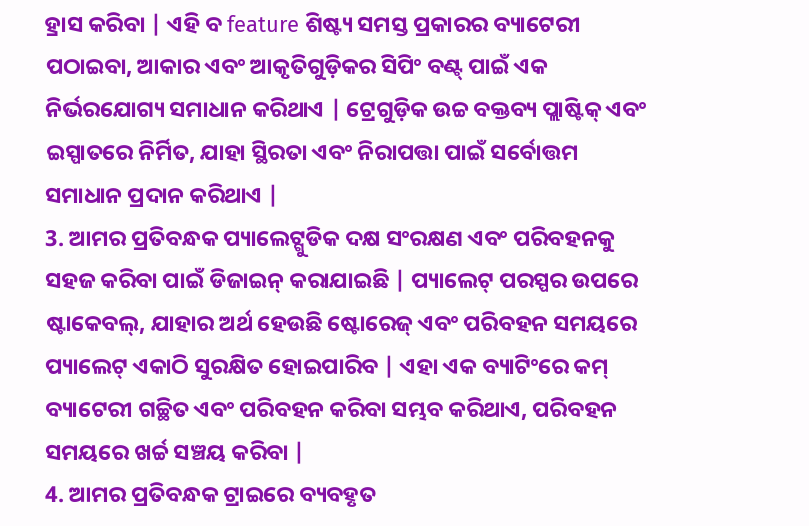ହ୍ରାସ କରିବା | ଏହି ବ feature ଶିଷ୍ଟ୍ୟ ସମସ୍ତ ପ୍ରକାରର ବ୍ୟାଟେରୀ ପଠାଇବା, ଆକାର ଏବଂ ଆକୃତିଗୁଡ଼ିକର ସିପିଂ ବଣ୍ଟ୍ ପାଇଁ ଏକ ନିର୍ଭରଯୋଗ୍ୟ ସମାଧାନ କରିଥାଏ | ଟ୍ରେଗୁଡ଼ିକ ଉଚ୍ଚ ବକ୍ତବ୍ୟ ପ୍ଲାଷ୍ଟିକ୍ ଏବଂ ଇସ୍ପାତରେ ନିର୍ମିତ, ଯାହା ସ୍ଥିରତା ଏବଂ ନିରାପତ୍ତା ପାଇଁ ସର୍ବୋତ୍ତମ ସମାଧାନ ପ୍ରଦାନ କରିଥାଏ |
3. ଆମର ପ୍ରତିବନ୍ଧକ ପ୍ୟାଲେଟ୍ଗୁଡିକ ଦକ୍ଷ ସଂରକ୍ଷଣ ଏବଂ ପରିବହନକୁ ସହଜ କରିବା ପାଇଁ ଡିଜାଇନ୍ କରାଯାଇଛି | ପ୍ୟାଲେଟ୍ ପରସ୍ପର ଉପରେ ଷ୍ଟାକେବଲ୍, ଯାହାର ଅର୍ଥ ହେଉଛି ଷ୍ଟୋରେଜ୍ ଏବଂ ପରିବହନ ସମୟରେ ପ୍ୟାଲେଟ୍ ଏକାଠି ସୁରକ୍ଷିତ ହୋଇପାରିବ | ଏହା ଏକ ବ୍ୟାଟିଂରେ କମ୍ ବ୍ୟାଟେରୀ ଗଚ୍ଛିତ ଏବଂ ପରିବହନ କରିବା ସମ୍ଭବ କରିଥାଏ, ପରିବହନ ସମୟରେ ଖର୍ଚ୍ଚ ସଞ୍ଚୟ କରିବା |
4. ଆମର ପ୍ରତିବନ୍ଧକ ଟ୍ରାଇରେ ବ୍ୟବହୃତ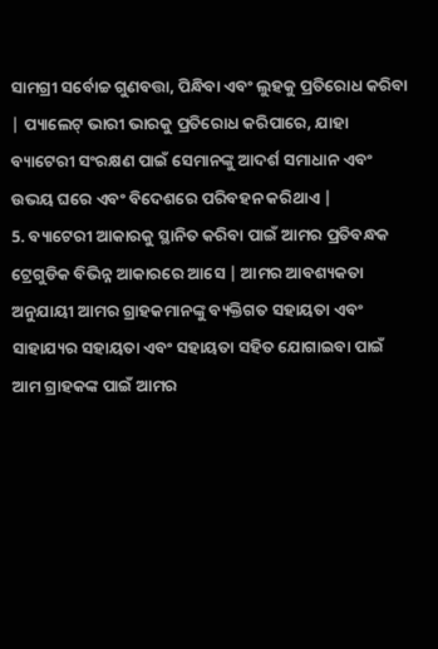ସାମଗ୍ରୀ ସର୍ବୋଚ୍ଚ ଗୁଣବତ୍ତା, ପିନ୍ଧିବା ଏବଂ ଲୁହକୁ ପ୍ରତିରୋଧ କରିବା | ପ୍ୟାଲେଟ୍ ଭାରୀ ଭାରକୁ ପ୍ରତିରୋଧ କରିପାରେ, ଯାହା ବ୍ୟାଟେରୀ ସଂରକ୍ଷଣ ପାଇଁ ସେମାନଙ୍କୁ ଆଦର୍ଶ ସମାଧାନ ଏବଂ ଉଭୟ ଘରେ ଏବଂ ବିଦେଶରେ ପରିବହନ କରିଥାଏ |
5. ବ୍ୟାଟେରୀ ଆକାରକୁ ସ୍ଥାନିତ କରିବା ପାଇଁ ଆମର ପ୍ରତିବନ୍ଧକ ଟ୍ରେଗୁଡିକ ବିଭିନ୍ନ ଆକାରରେ ଆସେ | ଆମର ଆବଶ୍ୟକତା ଅନୁଯାୟୀ ଆମର ଗ୍ରାହକମାନଙ୍କୁ ବ୍ୟକ୍ତିଗତ ସହାୟତା ଏବଂ ସାହାଯ୍ୟର ସହାୟତା ଏବଂ ସହାୟତା ସହିତ ଯୋଗାଇବା ପାଇଁ ଆମ ଗ୍ରାହକଙ୍କ ପାଇଁ ଆମର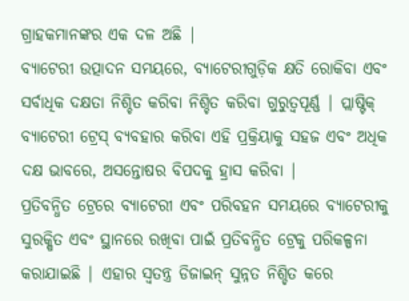ଗ୍ରାହକମାନଙ୍କର ଏକ ଦଳ ଅଛି |
ବ୍ୟାଟେରୀ ଉତ୍ପାଦନ ସମୟରେ, ବ୍ୟାଟେରୀଗୁଡ଼ିକ କ୍ଷତି ରୋକିବା ଏବଂ ସର୍ବାଧିକ ଦକ୍ଷତା ନିଶ୍ଚିତ କରିବା ନିଶ୍ଚିତ କରିବା ଗୁରୁତ୍ୱପୂର୍ଣ୍ଣ | ପ୍ଲାଷ୍ଟିକ୍ ବ୍ୟାଟେରୀ ଟ୍ରେସ୍ ବ୍ୟବହାର କରିବା ଏହି ପ୍ରକ୍ରିୟାକୁ ସହଜ ଏବଂ ଅଧିକ ଦକ୍ଷ ଭାବରେ, ଅସନ୍ତୋଷର ବିପଦକୁ ହ୍ରାସ କରିବା |
ପ୍ରତିବନ୍ଧିତ ଟ୍ରେରେ ବ୍ୟାଟେରୀ ଏବଂ ପରିବହନ ସମୟରେ ବ୍ୟାଟେରୀକୁ ସୁରକ୍ଷିତ ଏବଂ ସ୍ଥାନରେ ରଖିବା ପାଇଁ ପ୍ରତିବନ୍ଧିତ ଟ୍ରେକୁ ପରିକଳ୍ପନା କରାଯାଇଛି | ଏହାର ସ୍ୱତନ୍ତ୍ର ଡିଜାଇନ୍ ସୁନ୍ନତ ନିଶ୍ଚିତ କରେ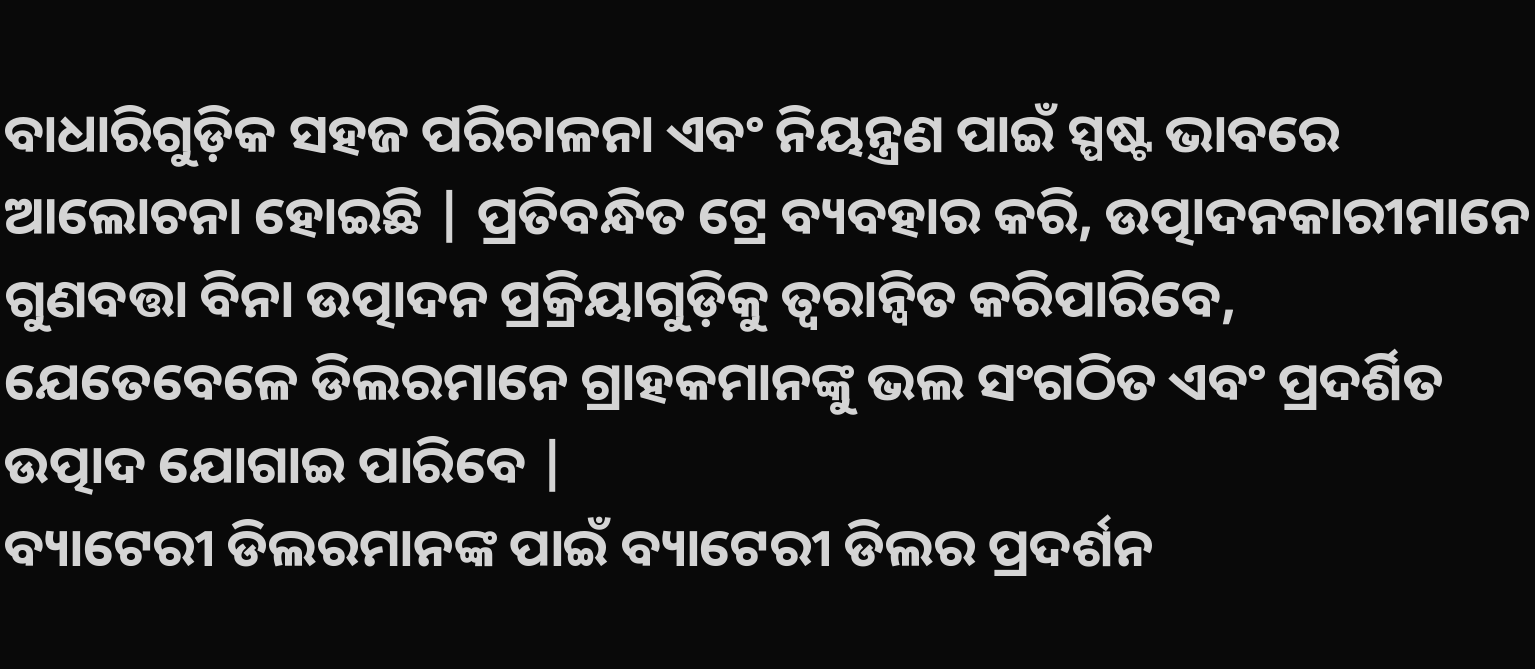ବାଧାରିଗୁଡ଼ିକ ସହଜ ପରିଚାଳନା ଏବଂ ନିୟନ୍ତ୍ରଣ ପାଇଁ ସ୍ପଷ୍ଟ ଭାବରେ ଆଲୋଚନା ହୋଇଛି | ପ୍ରତିବନ୍ଧିତ ଟ୍ରେ ବ୍ୟବହାର କରି, ଉତ୍ପାଦନକାରୀମାନେ ଗୁଣବତ୍ତା ବିନା ଉତ୍ପାଦନ ପ୍ରକ୍ରିୟାଗୁଡ଼ିକୁ ତ୍ୱରାନ୍ୱିତ କରିପାରିବେ, ଯେତେବେଳେ ଡିଲରମାନେ ଗ୍ରାହକମାନଙ୍କୁ ଭଲ ସଂଗଠିତ ଏବଂ ପ୍ରଦର୍ଶିତ ଉତ୍ପାଦ ଯୋଗାଇ ପାରିବେ |
ବ୍ୟାଟେରୀ ଡିଲରମାନଙ୍କ ପାଇଁ ବ୍ୟାଟେରୀ ଡିଲର ପ୍ରଦର୍ଶନ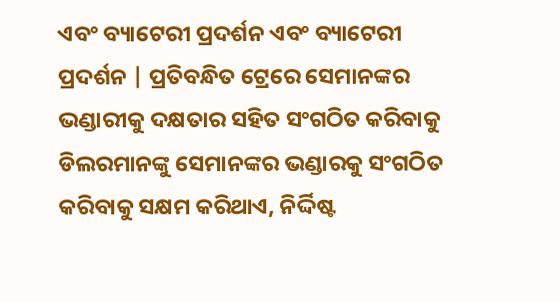ଏବଂ ବ୍ୟାଟେରୀ ପ୍ରଦର୍ଶନ ଏବଂ ବ୍ୟାଟେରୀ ପ୍ରଦର୍ଶନ | ପ୍ରତିବନ୍ଧିତ ଟ୍ରେରେ ସେମାନଙ୍କର ଭଣ୍ଡାରୀକୁ ଦକ୍ଷତାର ସହିତ ସଂଗଠିତ କରିବାକୁ ଡିଲରମାନଙ୍କୁ ସେମାନଙ୍କର ଭଣ୍ଡାରକୁ ସଂଗଠିତ କରିବାକୁ ସକ୍ଷମ କରିଥାଏ, ନିର୍ଦ୍ଦିଷ୍ଟ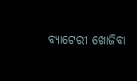ବ୍ୟାଟେରୀ ଖୋଜିବା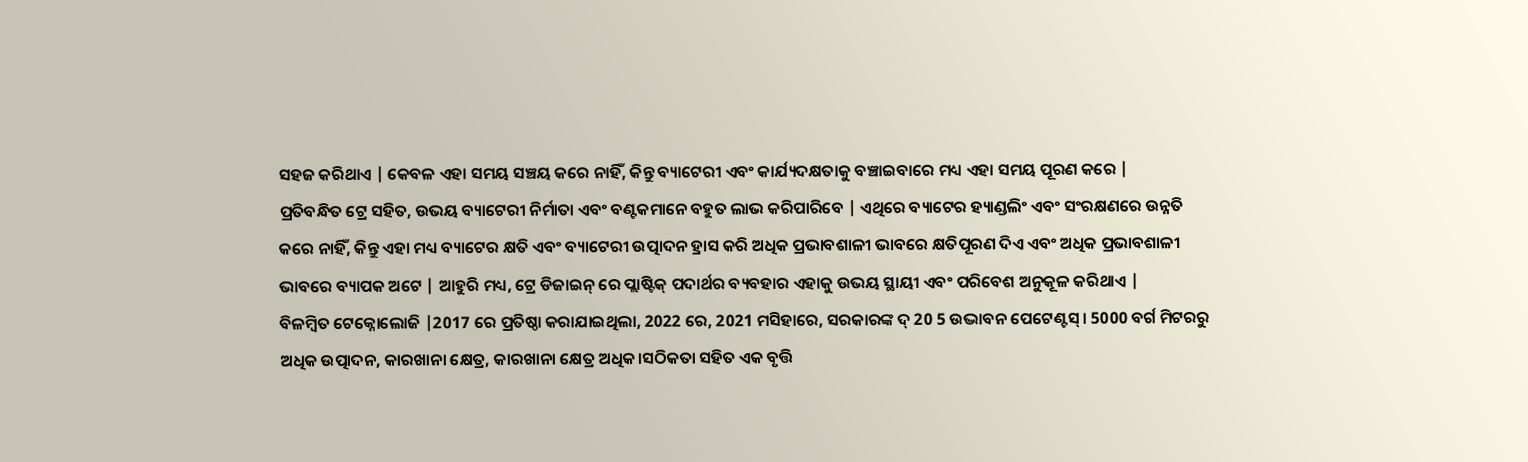ସହଜ କରିଥାଏ | କେବଳ ଏହା ସମୟ ସଞ୍ଚୟ କରେ ନାହିଁ, କିନ୍ତୁ ବ୍ୟାଟେରୀ ଏବଂ କାର୍ଯ୍ୟଦକ୍ଷତାକୁ ବଞ୍ଚାଇବାରେ ମଧ୍ୟ ଏହା ସମୟ ପୂରଣ କରେ |
ପ୍ରତିବନ୍ଧିତ ଟ୍ରେ ସହିତ, ଉଭୟ ବ୍ୟାଟେରୀ ନିର୍ମାତା ଏବଂ ବଣ୍ଟକମାନେ ବହୁତ ଲାଭ କରିପାରିବେ | ଏଥିରେ ବ୍ୟାଟେର ହ୍ୟାଣ୍ଡଲିଂ ଏବଂ ସଂରକ୍ଷଣରେ ଉନ୍ନତି କରେ ନାହିଁ, କିନ୍ତୁ ଏହା ମଧ୍ୟ ବ୍ୟାଟେର କ୍ଷତି ଏବଂ ବ୍ୟାଟେରୀ ଉତ୍ପାଦନ ହ୍ରାସ କରି ଅଧିକ ପ୍ରଭାବଶାଳୀ ଭାବରେ କ୍ଷତିପୂରଣ ଦିଏ ଏବଂ ଅଧିକ ପ୍ରଭାବଶାଳୀ ଭାବରେ ବ୍ୟାପକ ଅଟେ | ଆହୁରି ମଧ୍ୟ, ଟ୍ରେ ଡିଜାଇନ୍ ରେ ପ୍ଲାଷ୍ଟିକ୍ ପଦାର୍ଥର ବ୍ୟବହାର ଏହାକୁ ଉଭୟ ସ୍ଥାୟୀ ଏବଂ ପରିବେଶ ଅନୁକୂଳ କରିଥାଏ |
ବିଳମ୍ବିତ ଟେକ୍ନୋଲୋଜି |2017 ରେ ପ୍ରତିଷ୍ଠା କରାଯାଇଥିଲା, 2022 ରେ, 2021 ମସିହାରେ, ସରକାରଙ୍କ ଦ୍ 20 5 ଉଦ୍ଭାବନ ପେଟେଣ୍ଟସ୍। 5000 ବର୍ଗ ମିଟରରୁ ଅଧିକ ଉତ୍ପାଦନ, କାରଖାନା କ୍ଷେତ୍ର, କାରଖାନା କ୍ଷେତ୍ର ଅଧିକ।ସଠିକତା ସହିତ ଏକ ବୃତ୍ତି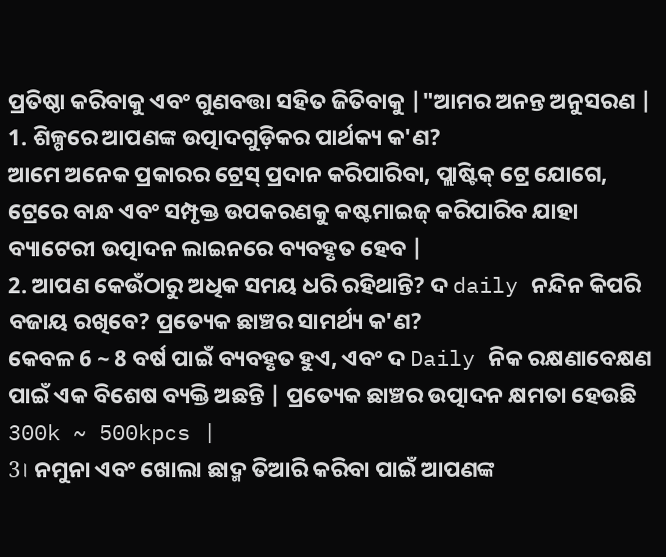ପ୍ରତିଷ୍ଠା କରିବାକୁ ଏବଂ ଗୁଣବତ୍ତା ସହିତ ଜିତିବାକୁ |"ଆମର ଅନନ୍ତ ଅନୁସରଣ |
1. ଶିଳ୍ପରେ ଆପଣଙ୍କ ଉତ୍ପାଦଗୁଡ଼ିକର ପାର୍ଥକ୍ୟ କ'ଣ?
ଆମେ ଅନେକ ପ୍ରକାରର ଟ୍ରେସ୍ ପ୍ରଦାନ କରିପାରିବା, ପ୍ଲାଷ୍ଟିକ୍ ଟ୍ରେ ଯୋଗେ, ଟ୍ରେରେ ବାନ୍ଧ ଏବଂ ସମ୍ପୃକ୍ତ ଉପକରଣକୁ କଷ୍ଟମାଇଜ୍ କରିପାରିବ ଯାହା ବ୍ୟାଟେରୀ ଉତ୍ପାଦନ ଲାଇନରେ ବ୍ୟବହୃତ ହେବ |
2. ଆପଣ କେଉଁଠାରୁ ଅଧିକ ସମୟ ଧରି ରହିଥାନ୍ତି? ଦ daily ନନ୍ଦିନ କିପରି ବଜାୟ ରଖିବେ? ପ୍ରତ୍ୟେକ ଛାଞ୍ଚର ସାମର୍ଥ୍ୟ କ'ଣ?
କେବଳ 6 ~ 8 ବର୍ଷ ପାଇଁ ବ୍ୟବହୃତ ହୁଏ, ଏବଂ ଦ Daily ନିକ ରକ୍ଷଣାବେକ୍ଷଣ ପାଇଁ ଏକ ବିଶେଷ ବ୍ୟକ୍ତି ଅଛନ୍ତି | ପ୍ରତ୍ୟେକ ଛାଞ୍ଚର ଉତ୍ପାଦନ କ୍ଷମତା ହେଉଛି 300k ~ 500kpcs |
3। ନମୁନା ଏବଂ ଖୋଲା ଛାଦ୍ମ ତିଆରି କରିବା ପାଇଁ ଆପଣଙ୍କ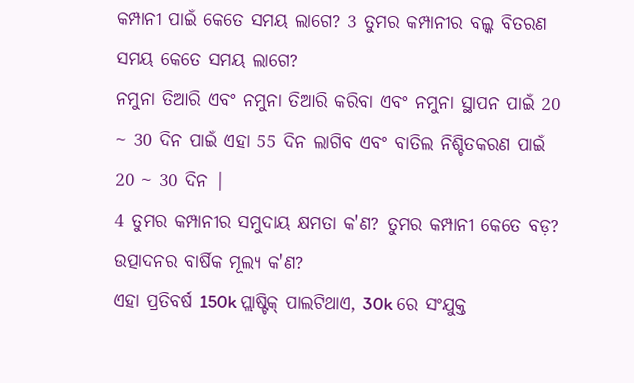କମ୍ପାନୀ ପାଇଁ କେତେ ସମୟ ଲାଗେ? 3 ତୁମର କମ୍ପାନୀର ବଲ୍କ ବିତରଣ ସମୟ କେତେ ସମୟ ଲାଗେ?
ନମୁନା ତିଆରି ଏବଂ ନମୁନା ତିଆରି କରିବା ଏବଂ ନମୁନା ସ୍ଥାପନ ପାଇଁ 20 ~ 30 ଦିନ ପାଇଁ ଏହା 55 ଦିନ ଲାଗିବ ଏବଂ ବାତିଲ ନିଶ୍ଚିତକରଣ ପାଇଁ 20 ~ 30 ଦିନ |
4 ତୁମର କମ୍ପାନୀର ସମୁଦାୟ କ୍ଷମତା କ'ଣ? ତୁମର କମ୍ପାନୀ କେତେ ବଡ଼? ଉତ୍ପାଦନର ବାର୍ଷିକ ମୂଲ୍ୟ କ'ଣ?
ଏହା ପ୍ରତିବର୍ଷ 150k ପ୍ଲାଷ୍ଟିକ୍ ପାଲଟିଥାଏ, 30k ରେ ସଂଯୁକ୍ତ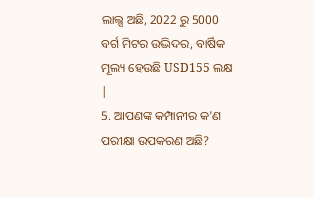ଲାଲ୍ସ ଅଛି, 2022 ରୁ 5000 ବର୍ଗ ମିଟର ଉଦ୍ଭିଦର, ବାର୍ଷିକ ମୂଲ୍ୟ ହେଉଛି USD155 ଲକ୍ଷ |
5. ଆପଣଙ୍କ କମ୍ପାନୀର କ'ଣ ପରୀକ୍ଷା ଉପକରଣ ଅଛି?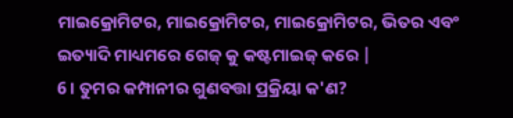ମାଇକ୍ରୋମିଟର, ମାଇକ୍ରୋମିଟର, ମାଇକ୍ରୋମିଟର, ଭିତର ଏବଂ ଇତ୍ୟାଦି ମାଧ୍ୟମରେ ଗେଜ୍ କୁ କଷ୍ଟମାଇଜ୍ କରେ |
6। ତୁମର କମ୍ପାନୀର ଗୁଣବତ୍ତା ପ୍ରକ୍ରିୟା କ'ଣ?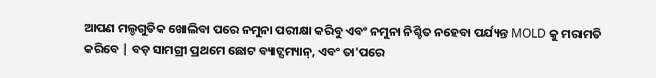ଆପଣ ମଲ୍ଡଗୁଡିକ ଖୋଲିବା ପରେ ନମୁନା ପରୀକ୍ଷା କରିବୁ ଏବଂ ନମୁନା ନିଶ୍ଚିତ ନହେବା ପର୍ଯ୍ୟନ୍ତ MOLD କୁ ମରାମତି କରିବେ | ବଡ଼ ସାମଗ୍ରୀ ପ୍ରଥମେ ଛୋଟ ବ୍ୟାଟ୍ସମ୍ୟାନ୍, ଏବଂ ତା'ପରେ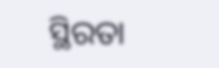ସ୍ଥିରତା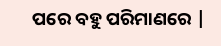ପରେ ବହୁ ପରିମାଣରେ |